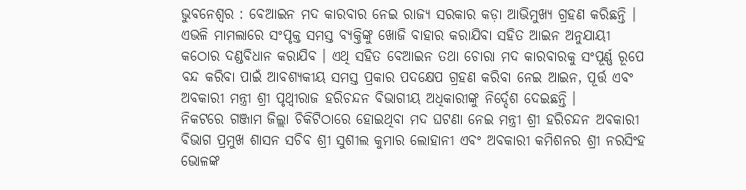ଭୁବନେଶ୍ୱର : ବେଆଇନ ମଦ କାରବାର ନେଇ ରାଜ୍ୟ ସରକାର କଡ଼ା ଆଭିମୁଖ୍ୟ ଗ୍ରହଣ କରିଛନ୍ତି । ଏଭଳି ମାମଲାରେ ସଂପୃକ୍ତ ସମସ୍ତ ବ୍ୟକ୍ତିଙ୍କୁ ଖୋଜି ବାହାର କରାଯିବା ସହିତ ଆଇନ ଅନୁଯାୟୀ କଠୋର ଦଣ୍ଡବିଧାନ କରାଯିବ । ଏଥି ସହିତ ବେଆଇନ ତଥା ଚୋରା ମଦ କାରବାରକୁ ସଂପୂର୍ଣ୍ଣ ରୂପେ ବନ୍ଦ କରିବା ପାଇଁ ଆବଶ୍ୟକୀୟ ସମସ୍ତ ପ୍ରକାର ପଦକ୍ଷେପ ଗ୍ରହଣ କରିବା ନେଇ ଆଇନ, ପୂର୍ତ୍ତ ଏବଂ ଅବକାରୀ ମନ୍ତ୍ରୀ ଶ୍ରୀ ପୃଥ୍ୱୀରାଜ ହରିଚନ୍ଦନ ବିଭାଗୀୟ ଅଧିକାରୀଙ୍କୁ ନିର୍ଦ୍ଦେଶ ଦେଇଛନ୍ତି ।
ନିକଟରେ ଗଞ୍ଜାମ ଜିଲ୍ଲା ଚିକିଟିଠାରେ ହୋଇଥିବା ମଦ ଘଟଣା ନେଇ ମନ୍ତ୍ରୀ ଶ୍ରୀ ହରିଚନ୍ଦନ ଅବକାରୀ ବିଭାଗ ପ୍ରମୁଖ ଶାସନ ସଚିବ ଶ୍ରୀ ସୁଶୀଲ କୁମାର ଲୋହାନୀ ଏବଂ ଅବକାରୀ କମିଶନର ଶ୍ରୀ ନରସିଂହ ଭୋଳଙ୍କ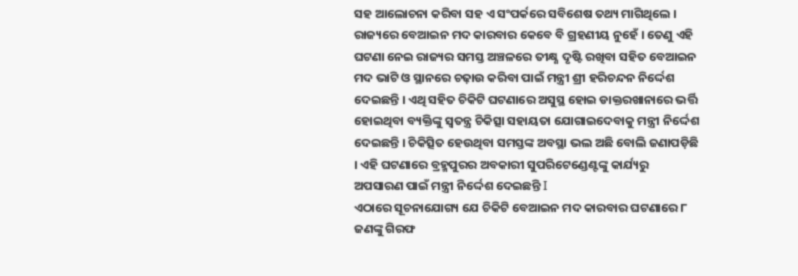ସହ ଆଲୋଚନା କରିବା ସହ ଏ ସଂପର୍କରେ ସବିଶେଷ ତଥ୍ୟ ମାଗିଥିଲେ । ରାଜ୍ୟରେ ବେଆଇନ ମଦ କାରବାର କେବେ ବି ଗ୍ରହଣୀୟ ନୁହେଁ । ତେଣୁ ଏହି ଘଟଣା ନେଇ ରାଜ୍ୟର ସମସ୍ତ ଅଞ୍ଚଳରେ ତୀକ୍ଷ୍ଣ ଦୃଷ୍ଟି ରଖିବା ସହିତ ବେଆଇନ ମଦ ଭାଟି ଓ ସ୍ଥାନରେ ଚଢ଼ାଉ କରିବା ପାଇଁ ମନ୍ତ୍ରୀ ଶ୍ରୀ ହରିଚନ୍ଦନ ନିର୍ଦ୍ଦେଶ ଦେଇଛନ୍ତି । ଏଥି ସହିତ ଚିକିଟି ଘଟଣାରେ ଅସୁସ୍ଥ ହୋଇ ଡାକ୍ତରଖାନାରେ ଭର୍ତ୍ତି ହୋଇଥିବା ବ୍ୟକ୍ତିଙ୍କୁ ସ୍ୱତନ୍ତ୍ର ଚିକିତ୍ସା ସହାୟତା ଯୋଗାଇଦେବାକୁ ମନ୍ତ୍ରୀ ନିର୍ଦ୍ଦେଶ ଦେଇଛନ୍ତି । ଚିକିତ୍ସିତ ହେଉଥିବା ସମସ୍ତଙ୍କ ଅବସ୍ଥା ଭଲ ଅଛି ବୋଲି ଜଣାପଡ଼ିଛି । ଏହି ଘଟଣାରେ ବ୍ରହ୍ମପୁରର ଅବକାରୀ ସୁପରିଟେଣ୍ଡେଣ୍ଟଙ୍କୁ କାର୍ଯ୍ୟରୁ ଅପସାରଣ ପାଇଁ ମନ୍ତ୍ରୀ ନିର୍ଦ୍ଦେଶ ଦେଇଛନ୍ତି I
ଏଠାରେ ସୂଚନାଯୋଗ୍ୟ ଯେ ଚିକିଟି ବେଆଇନ ମଦ କାରବାର ଘଟଣାରେ ୮ ଜଣଙ୍କୁ ଗିରଫ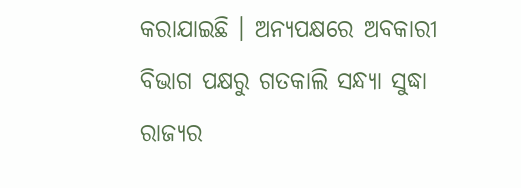କରାଯାଇଛି । ଅନ୍ୟପକ୍ଷରେ ଅବକାରୀ ବିଭାଗ ପକ୍ଷରୁ ଗତକାଲି ସନ୍ଧ୍ୟା ସୁଦ୍ଧା ରାଜ୍ୟର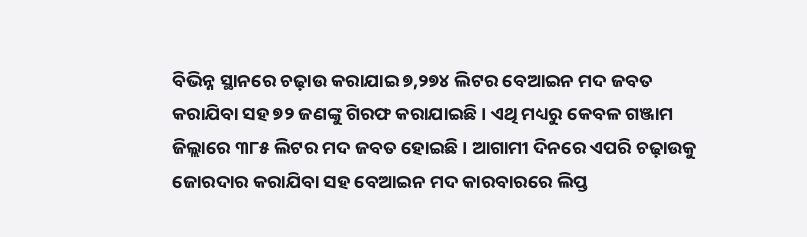ବିଭିନ୍ନ ସ୍ଥାନରେ ଚଢ଼ାଉ କରାଯାଇ ୭,୨୭୪ ଲିଟର ବେଆଇନ ମଦ ଜବତ କରାଯିବା ସହ ୭୨ ଜଣଙ୍କୁ ଗିରଫ କରାଯାଇଛି । ଏଥି ମଧ୍ୟରୁ କେବଳ ଗଞ୍ଜାମ ଜିଲ୍ଲାରେ ୩୮୫ ଲିଟର ମଦ ଜବତ ହୋଇଛି । ଆଗାମୀ ଦିନରେ ଏପରି ଚଢ଼ାଉକୁ ଜୋରଦାର କରାଯିବା ସହ ବେଆଇନ ମଦ କାରବାରରେ ଲିପ୍ତ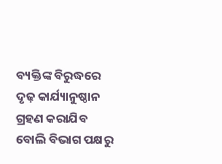ବ୍ୟକ୍ତିଙ୍କ ବିରୁଦ୍ଧରେ ଦୃଢ଼ କାର୍ଯ୍ୟାନୁଷ୍ଠାନ ଗ୍ରହଣ କରାଯିବ ବୋଲି ବିଭାଗ ପକ୍ଷରୁ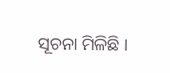ସୂଚନା ମିଳିଛି ।